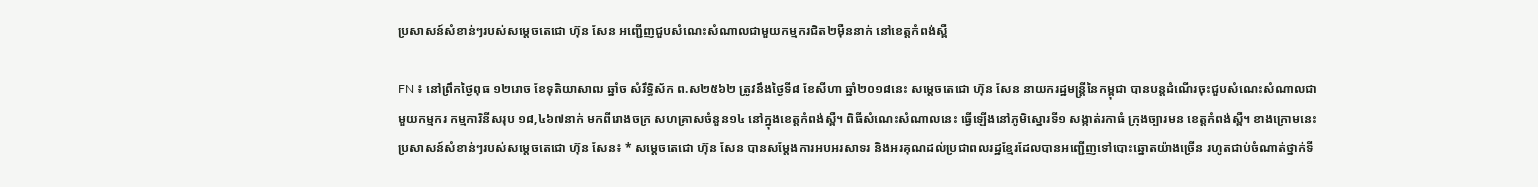ប្រសាសន៍សំខាន់ៗរបស់សម្តេចតេជោ ហ៊ុន សែន អញ្ជើញជួបសំណេះសំណាលជាមួយកម្មករជិត២ម៉ឺននាក់ នៅខេត្តកំពង់ស្ពឺ

FN ៖ នៅព្រឹកថ្ងៃពុធ ១២រោច ខែទុតិយាសាឍ ឆ្នាំច សំរឹទ្ធិស័ក ព.ស២៥៦២ ត្រូវនឹងថ្ងៃទី៨ ខែសីហា ឆ្នាំ២០១៨នេះ សម្តេចតេជោ ហ៊ុន សែន នាយករដ្ឋមន្ត្រីនៃកម្ពុជា បានបន្តដំណើរចុះជួបសំណេះសំណាលជាមួយកម្មករ កម្មការិនីសរុប ១៨,៤៦៧នាក់ មកពីរោងចក្រ សហគ្រាសចំនួន១៤ នៅក្នុងខេត្តកំពង់ស្ពឺ។ ពិធីសំណេះសំណាលនេះ ធ្វើឡើងនៅភូមិស្នោរទី១ សង្កាត់រកាធំ ក្រុងច្បារមន ខេត្តកំពង់ស្ពឺ។ ខាងក្រោមនេះប្រសាសន៍សំខាន់ៗរបស់សម្តេចតេជោ ហ៊ុន សែន៖ * សម្តេចតេជោ ហ៊ុន សែន បានសម្តែងការអបអរសាទរ និងអរគុណដល់ប្រជាពលរដ្ឋខ្មែរដែលបានអញ្ជើញទៅបោះឆ្នោតយ៉ាងច្រើន រហូតជាប់ចំណាត់ថ្នាក់ទី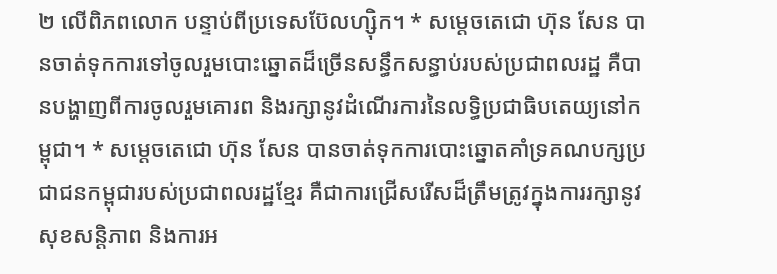២ លើពិភពលោក បន្ទាប់ពីប្រទេសប៊ែលហ្ស៊ិក។ * សម្តេចតេជោ ហ៊ុន សែន បានចាត់ទុកការទៅចូលរួមបោះឆ្នោតដ៏ច្រើនសន្ធឹកសន្ធាប់របស់ប្រជាពលរដ្ឋ គឺបានបង្ហាញពីការចូលរួមគោរព និងរក្សានូវដំណើរការនៃលទ្ធិប្រជាធិបតេយ្យនៅកម្ពុជា។ * សម្តេចតេជោ ហ៊ុន សែន បានចាត់ទុកការបោះឆ្នោតគាំទ្រគណបក្សប្រជាជនកម្ពុជារបស់ប្រជាពលរដ្ឋខ្មែរ គឺជាការជ្រើសរើសដ៏ត្រឹមត្រូវក្នុងការរក្សានូវសុខសន្តិភាព និងការអ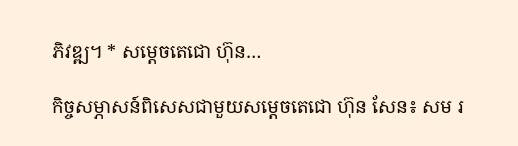ភិវឌ្ឍ។ * សម្តេចតេជោ ហ៊ុន…

កិច្ចសម្ភាសន៍ពិសេសជាមួយសម្តេចតេជោ ហ៊ុន សែន៖ សម រ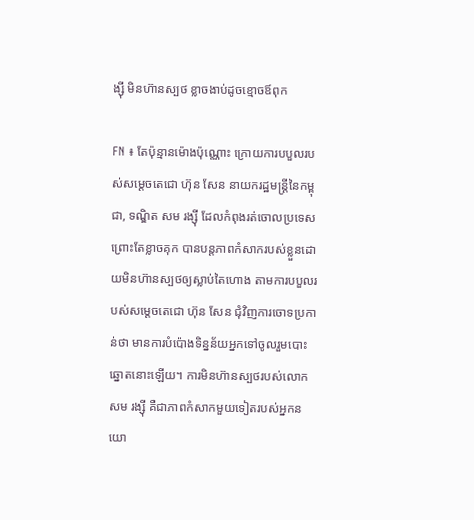ង្ស៊ី មិនហ៊ានស្បថ ខ្លាចងាប់ដូចខ្មោចឪពុក

FN ៖ តែប៉ុន្មានម៉ោងប៉ុណ្ណោះ ក្រោយការបបួលរបស់សម្ដេចតេជោ ហ៊ុន សែន នាយករដ្ឋមន្រ្តីនៃកម្ពុជា, ទណ្ឌិត សម រង្ស៊ី ដែលកំពុងរត់ចោលប្រទេសព្រោះតែខ្លាចគុក បានបន្ដភាពកំសាករបស់ខ្លួនដោយមិនហ៊ានស្បថឲ្យស្លាប់តៃហោង តាមការបបួលរបស់សម្ដេចតេជោ ហ៊ុន សែន ជុំវិញការចោទប្រកាន់ថា មានការបំប៉ោងទិន្នន័យអ្នកទៅចូលរួមបោះឆ្នោតនោះឡើយ។ ការមិនហ៊ានស្បថរបស់លោក សម រង្ស៊ី គឺជាភាពកំសាកមួយទៀតរបស់អ្នកនយោ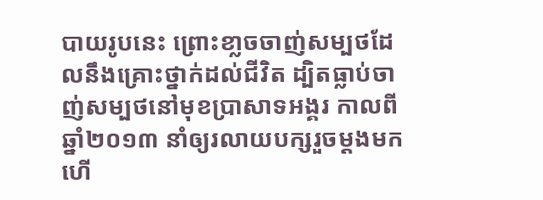បាយរូបនេះ ព្រោះខា្លចចាញ់សម្បថដែលនឹងគ្រោះថ្នាក់ដល់ជីវិត ដ្បិតធ្លាប់ចាញ់សម្បថនៅមុខប្រាសាទអង្គរ កាលពីឆ្នាំ២០១៣ នាំឲ្យរលាយបក្សរួចម្ដងមកហើ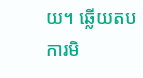យ។ ឆ្លើយតបការមិ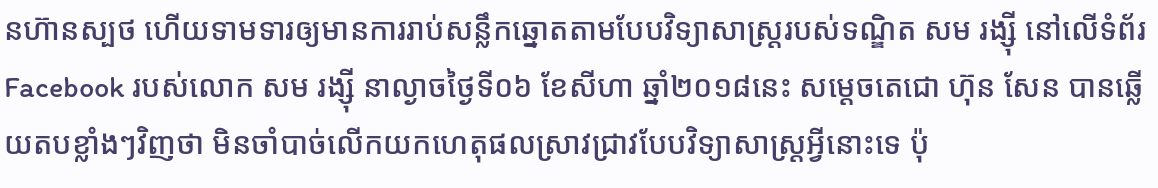នហ៊ានស្បថ ហើយទាមទារឲ្យមានការរាប់សន្លឹកឆ្នោតតាមបែបវិទ្យាសាស្រ្តរបស់ទណ្ឌិត សម រង្ស៊ី នៅលើទំព័រ Facebook របស់លោក សម រង្ស៊ី នាល្ងាចថ្ងៃទី០៦ ខែសីហា ឆ្នាំ២០១៨នេះ សម្តេចតេជោ ហ៊ុន សែន បានឆ្លើយតបខ្លាំងៗវិញថា មិនចាំបាច់លើកយកហេតុផលស្រាវជ្រាវបែបវិទ្យាសាស្រ្តអ្វីនោះទេ ប៉ុ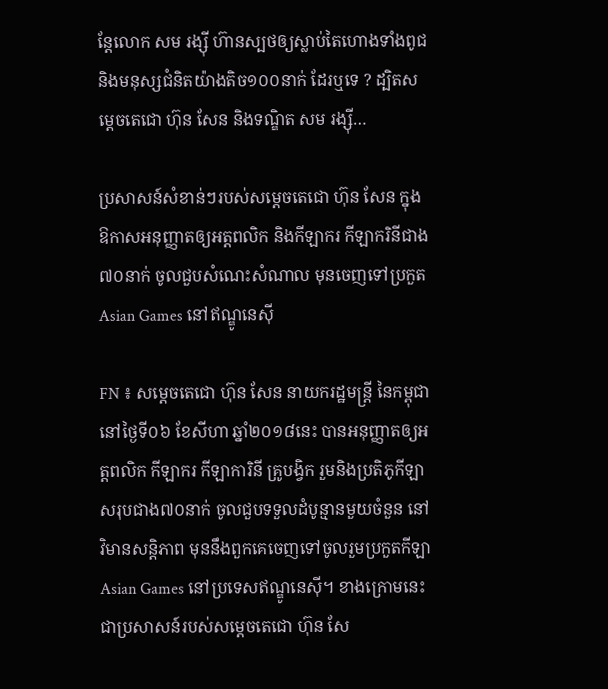ន្តែលោក សម រង្ស៊ី ហ៊ានស្បថឲ្យស្លាប់តៃហោងទាំងពូជ និងមនុស្សជំនិតយ៉ាងតិច១០០នាក់ ដែរឬទេ ? ដ្បិតសម្តេចតេជោ ហ៊ុន សែន និងទណ្ឌិត សម រង្ស៊ី…

ប្រសាសន៍សំខាន់ៗរបស់សម្ដេចតេជោ ហ៊ុន សែន ក្នុងឱកាសអនុញ្ញាតឲ្យអត្ដពលិក និងកីឡាករ កីឡាករិនីជាង៧០នាក់ ចូលជួបសំណេះសំណាល មុនចេញទៅប្រកួត Asian Games នៅឥណ្ឌូនេស៊ី

FN ៖ សម្ដេចតេជោ ហ៊ុន សែន នាយករដ្ឋមន្រ្ដី នៃកម្ពុជា នៅថ្ងៃទី០៦ ខែសីហា ឆ្នាំ២០១៨នេះ បានអនុញ្ញាតឲ្យអត្តពលិក កីឡាករ កីឡាការិនី គ្រូបង្វិក រួមនិងប្រតិភូកីឡា សរុបជាង៧០នាក់ ចូលជួបទទួលដំបូន្មានមួយចំនួន នៅវិមានសន្តិភាព មុននឹងពួកគេចេញទៅចូលរួមប្រកួតកីឡា Asian Games នៅប្រទេសឥណ្ឌូនេស៊ី។ ខាងក្រោមនេះជាប្រសាសន៍របស់សម្តេចតេជោ ហ៊ុន សែ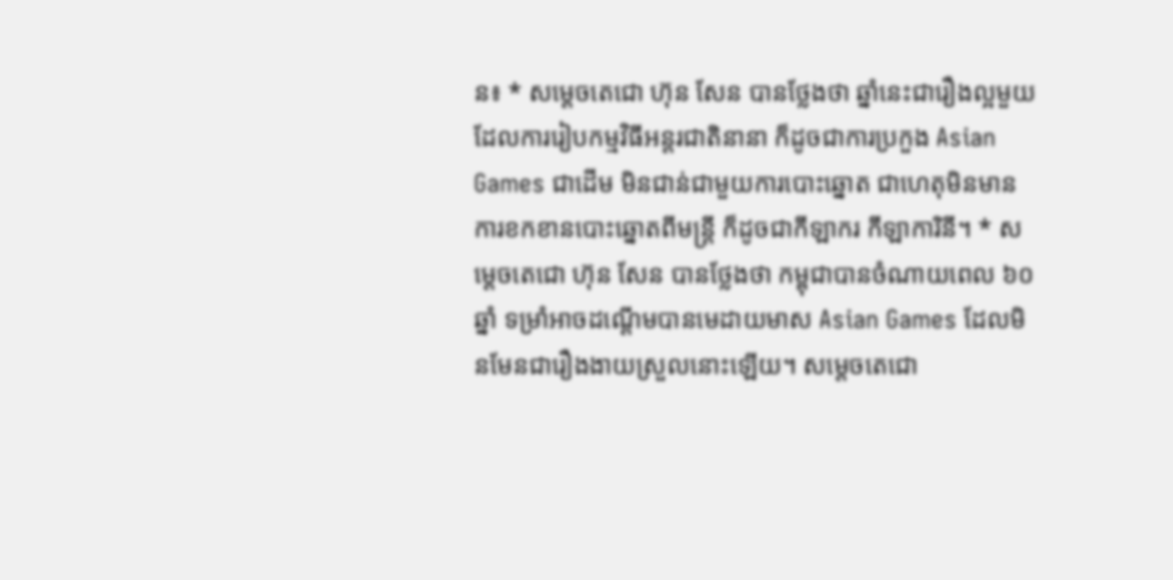ន៖ * សម្តេចតេជោ ហ៊ុន សែន បានថ្លែងថា ឆ្នាំនេះជារឿងល្អមួយដែលការរៀបកម្មវិធីអន្តរជាតិនានា ក៏ដូចជាការប្រកួង Asian Games ជាដើម មិនជាន់ជាមួយការបោះឆ្នោត ជាហេតុមិនមានការខកខានបោះឆ្នោតពីមន្រ្តី ក៏ដូចជាកីឡាករ កីឡាការិនី។ * សម្តេចតេជោ ហ៊ុន សែន បានថ្លែងថា កម្ពុជាបានចំណាយពេល ៦០ឆ្នាំ ទម្រាំអាចដណ្តើមបានមេដាយមាស Asian Games ដែលមិនមែនជារឿងងាយស្រួលនោះឡើយ។ សម្តេចតេជោ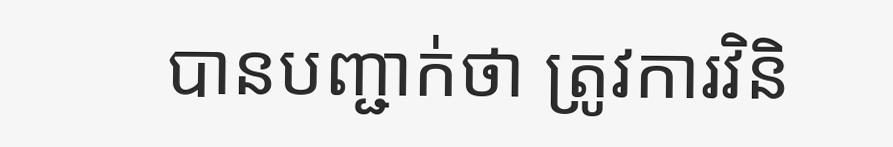បានបញ្ជាក់ថា ត្រូវការវិនិ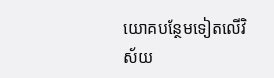យោគបន្ថែមទៀតលើវិស័យ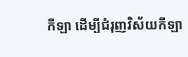កីឡា ដើម្បីជំរុញវិស័យកីឡា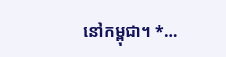នៅកម្ពុជា។ *…